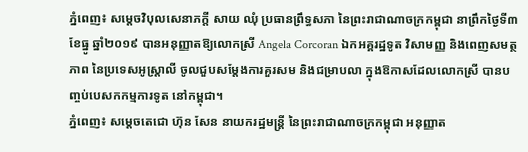ភ្នំពេញ៖ សម្តេចវិបុលសេនាភក្តី សាយ ឈុំ ប្រធានព្រឹទ្ធសភា នៃព្រះរាជាណាចក្រកម្ពុជា នាព្រឹកថ្ងៃទី៣ ខែធ្នូ ឆ្នាំ២០១៩ បានអនុញ្ញាតឱ្យលោកស្រី Angela Corcoran ឯកអគ្គរដ្ឋទូត វិសាមញ្ញ និងពេញសមត្ថភាព នៃប្រទេសអូស្រ្តាលី ចូលជួបសម្តែងការគួរសម និងជម្រាបលា ក្នុងឱកាសដែលលោកស្រី បានបញ្ចប់បេសកកម្មការទូត នៅកម្ពុជា។
ភ្នំពេញ៖ សម្តេចតេជោ ហ៊ុន សែន នាយករដ្ឋមន្រ្តី នៃព្រះរាជាណាចក្រកម្ពុជា អនុញ្ញាត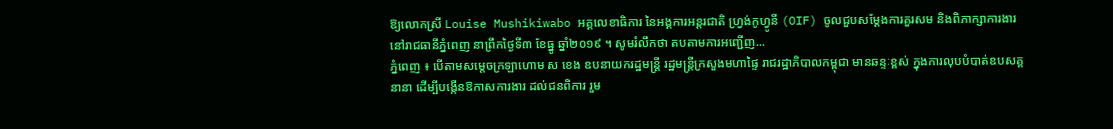ឱ្យលោកស្រី Louise Mushikiwabo អគ្គលេខាធិការ នៃអង្គការអន្តរជាតិ ហ្វ្រង់កូហ្វូនី (OIF) ចូលជួបសម្តែងការគួរសម និងពិភាក្សាការងារ នៅរាជធានីភ្នំពេញ នាព្រឹកថ្ងៃទី៣ ខែធ្នូ ឆ្នាំ២០១៩ ។ សូមរំលឹកថា តបតាមការអញ្ជើញ...
ភ្នំពេញ ៖ បើតាមសម្តេចក្រឡាហោម ស ខេង ឧបនាយករដ្ឋមន្ត្រី រដ្ឋមន្ត្រីក្រសួងមហាផ្ទៃ រាជរដ្ឋាភិបាលកម្ពុជា មានឆន្ទៈខ្ពស់ ក្នុងការលុបបំបាត់ឧបសគ្គនានា ដើម្បីបង្កើនឱកាសការងារ ដល់ជនពិការ រួម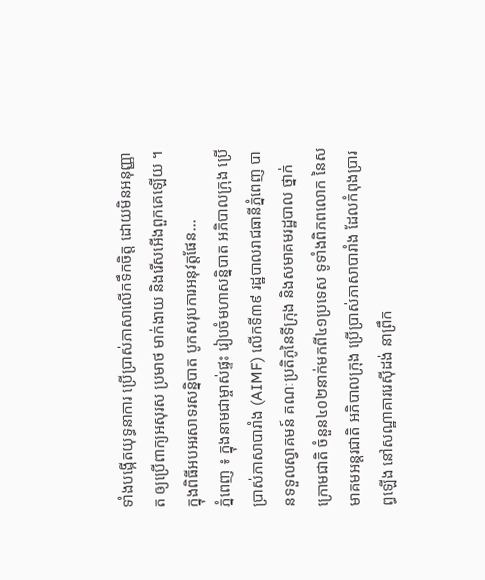ទាំងបង្កើតយុទ្ធនាការ ប្រើប្រាស់ភាសាលើកទឹកចិត្ត ដោយមិនអនុញ្ញាត ឲ្យប្រើពាក្យអសុរស ប្រមាថ មាក់ងាយ និងរើសអើងពួកគេឡើយ ។ ក្នុងពិធីអបអរសាទរសន្និបាត បូកសរុបការអនុវត្តផែន...
ភ្នំពេញ ៖ ក្នុងនាមជាម្ចាស់ផ្ទះ រៀបចំមហាសន្និបាត អភិបាលក្រុង ប្រើប្រាស់ភាសាបារាំង (AIMF) លើកទី៣៩ រដ្ឋបាលរាជធានីភ្នំពេញ បានទទួលស្វាគមន៍ គណៈប្រតិភូនៃទីក្រុង និងសមាគមរដ្ឋបាល ថ្នាក់ក្រោមជាតិ ចំនួន៤០២នាក់មកពី៤១ប្រទេស ទូទាំងពិភពលោក នៃសមាគមអន្តរជាតិ អភិបាលក្រុង ប្រើប្រាស់ភាសាបារាំង ដែលកំពុងប្រារព្ធឡើង នៅសណ្ឋាគាររេស៊ីដង់ នាព្រឹក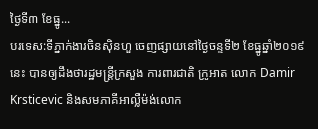ថ្ងៃទី៣ ខែធ្នូ...
បរទេស:ទីភ្នាក់ងារចិនស៊ិនហួ ចេញផ្សាយនៅថ្ងៃចន្ទទី២ ខែធ្នូឆ្នាំ២០១៩នេះ បានឲ្យដឹងថារដ្ឋមន្រ្តីក្រសួង ការពារជាតិ ក្រូអាត លោក Damir Krsticevic និងសមភាគីអាល្លឺម៉ង់លោក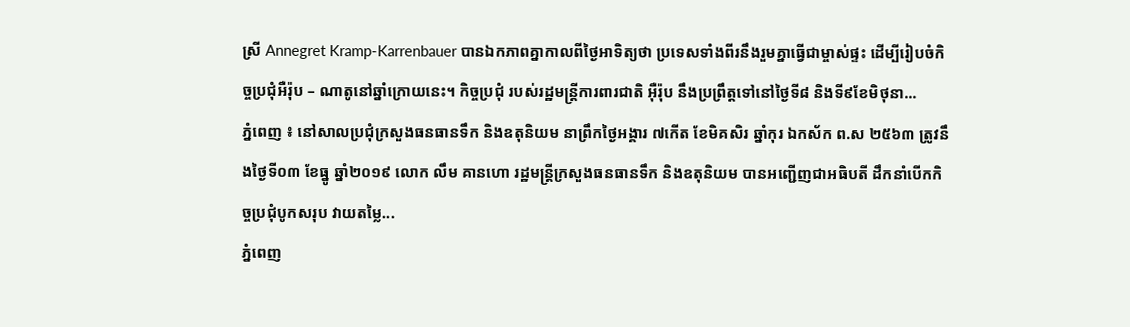ស្រី Annegret Kramp-Karrenbauer បានឯកភាពគ្នាកាលពីថ្ងៃអាទិត្យថា ប្រទេសទាំងពីរនឹងរួមគ្នាធ្វើជាម្ចាស់ផ្ទះ ដើម្បីរៀបចំកិច្ចប្រជុំអឺរ៉ុប – ណាតូនៅឆ្នាំក្រោយនេះ។ កិច្ចប្រជុំ របស់រដ្ឋមន្ត្រីការពារជាតិ អ៊ឺរ៉ុប នឹងប្រព្រឹត្តទៅនៅថ្ងៃទី៨ និងទី៩ខែមិថុនា...
ភ្នំពេញ ៖ នៅសាលប្រជុំក្រសួងធនធានទឹក និងឧតុនិយម នាព្រឹកថ្ងៃអង្គារ ៧កើត ខែមិគសិរ ឆ្នាំកុរ ឯកស័ក ព.ស ២៥៦៣ ត្រូវនឹងថ្ងៃទី០៣ ខែធ្នូ ឆ្នាំ២០១៩ លោក លឹម គានហោ រដ្ឋមន្រ្តីក្រសួងធនធានទឹក និងឧតុនិយម បានអញ្ជើញជាអធិបតី ដឹកនាំបើកកិច្ចប្រជុំបូកសរុប វាយតម្លៃ...
ភ្នំពេញ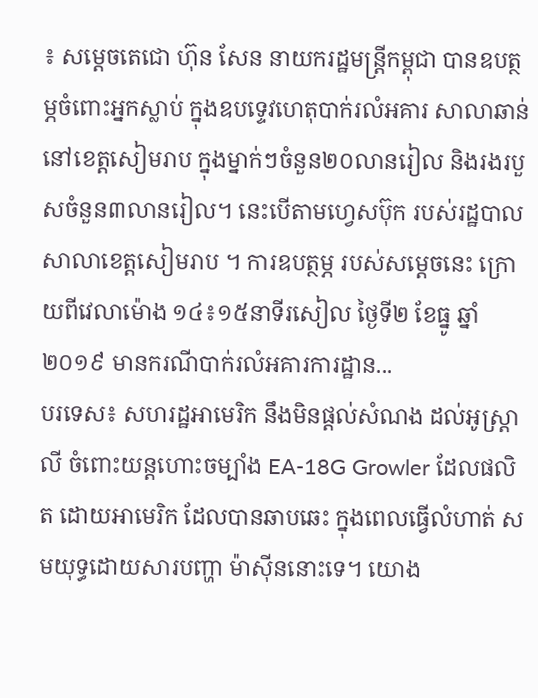៖ សម្តេចតេជោ ហ៊ុន សែន នាយករដ្ឋមន្រ្តីកម្ពុជា បានឧបត្ថម្ភចំពោះអ្នកស្លាប់ ក្នុងឧបទ្ទេវហេតុបាក់រលំអគារ សាលាឆាន់នៅខេត្តសៀមរាប ក្នុងម្នាក់ៗចំនួន២០លានរៀល និងរងរបួសចំនួន៣លានរៀល។ នេះបើតាមហ្វេសប៊ុក របស់រដ្ឋបាលសាលាខេត្តសៀមរាប ។ ការឧបត្ថម្ភ របស់សម្តេចនេះ ក្រោយពីវេលាម៉ោង ១៤៖១៥នាទីរសៀល ថ្ងៃទី២ ខែធ្នូ ឆ្នាំ២០១៩ មានករណីបាក់រលំអគារការដ្ឋាន...
បរទេស៖ សហរដ្ឋអាមេរិក នឹងមិនផ្តល់សំណង ដល់អូស្រ្តាលី ចំពោះយន្ដហោះចម្បាំង EA-18G Growler ដែលផលិត ដោយអាមេរិក ដែលបានឆាបឆេះ ក្នុងពេលធ្វើលំហាត់ សមយុទ្ធដោយសារបញ្ហា ម៉ាស៊ីននោះទេ។ យោង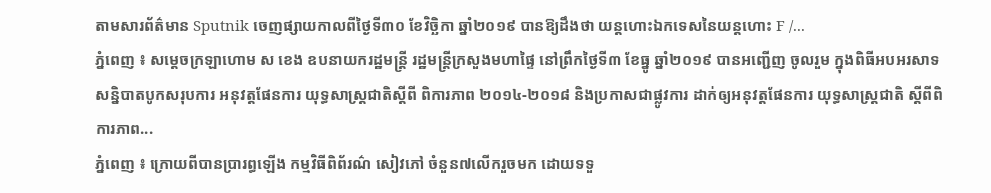តាមសារព័ត៌មាន Sputnik ចេញផ្សាយកាលពីថ្ងៃទី៣០ ខែវិច្ឆិកា ឆ្នាំ២០១៩ បានឱ្យដឹងថា យន្តហោះឯកទេសនៃយន្ដហោះ F /...
ភ្នំពេញ ៖ សម្តេចក្រឡាហោម ស ខេង ឧបនាយករដ្ឋមន្ត្រី រដ្ឋមន្ត្រីក្រសួងមហាផ្ទៃ នៅព្រឹកថ្ងៃទី៣ ខែធ្នូ ឆ្នាំ២០១៩ បានអញ្ជើញ ចូលរួម ក្នុងពិធីអបអរសាទ សន្និបាតបូកសរុបការ អនុវត្តផែនការ យុទ្ធសាស្ត្រជាតិស្តីពី ពិការភាព ២០១៤-២០១៨ និងប្រកាសជាផ្លូវការ ដាក់ឲ្យអនុវត្តផែនការ យុទ្ធសាស្ត្រជាតិ ស្តីពីពិការភាព...
ភ្នំពេញ ៖ ក្រោយពីបានប្រារព្ធឡើង កម្មវិធីពិព័រណ៌ សៀវភៅ ចំនួន៧លើករួចមក ដោយទទួ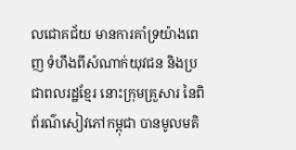លជោគជ័យ មានការគាំទ្រយ៉ាងពេញ ទំហឹងពីសំណាក់យុវជន និងប្រជាពលរដ្ឋខ្មែរ នោះក្រុមគ្រួសារ នៃពិព័រណ៌សៀវភៅកម្ពុជា បានមូលមតិ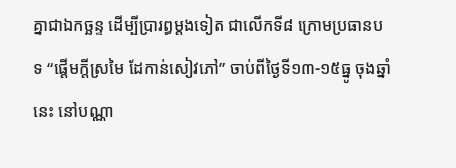គ្នាជាឯកច្ឆន្ទ ដើម្បីប្រារព្ធម្តងទៀត ជាលើកទី៨ ក្រោមប្រធានបទ “ផ្តើមក្តីស្រមៃ ដែកាន់សៀវភៅ” ចាប់ពីថ្ងៃទី១៣-១៥ធ្នូ ចុងឆ្នាំនេះ នៅបណ្ណា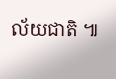ល័យជាតិ ៕